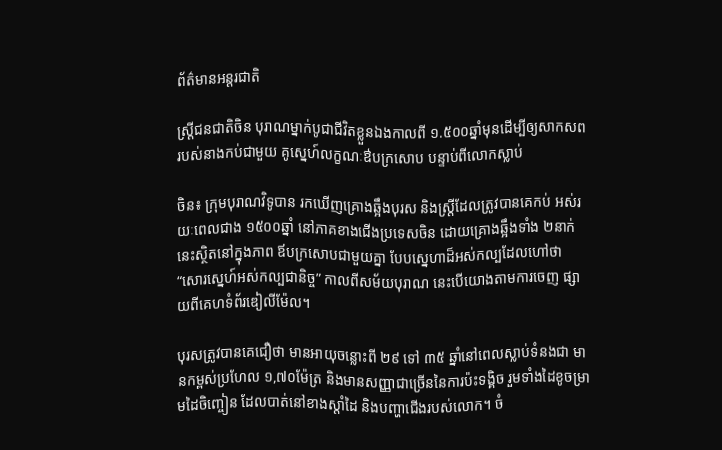ព័ត៌មានអន្តរជាតិ

ស្ត្រីជនជាតិចិន បុរាណម្នាក់បូជាជីវិតខ្លួនឯងកាលពី ១.៥០០ឆ្នាំមុនដើម្បីឲ្យសាកសព របស់នាងកប់ជាមួយ គូស្នេហ៍លក្ខណៈឳបក្រសោប បន្ទាប់ពីលោកស្លាប់

ចិន៖ ក្រុមបុរាណវិទូបាន រកឃើញគ្រោងឆ្អឹងបុរស និងស្ត្រីដែលត្រូវបានគេកប់ អស់រយៈពេលជាង ១៥០០ឆ្នាំ នៅភាគខាងជើងប្រទេសចិន ដោយគ្រោងឆ្អឹងទាំង ២នាក់នេះស្ថិតនៅក្នុងភាព ឪបក្រសោបជាមួយគ្នា បែបស្នេហាដ៏អស់កល្បដែលហៅថា “សោរស្នេហ៍អស់កល្បជានិច្ច” កាលពីសម័យបុរាណ នេះបើយោងតាមការចេញ ផ្សាយពីគេហទំព័រឌៀលីម៉ែល។

បុរសត្រូវបានគេជឿថា មានអាយុចន្លោះពី ២៩ ទៅ ៣៥ ឆ្នាំនៅពេលស្លាប់ទំនងជា មានកម្ពស់ប្រហែល ១,៧០ម៉ែត្រ និងមានសញ្ញាជាច្រើននៃការប៉ះទង្គិច រួមទាំងដៃខូចម្រាមដៃចិញ្ចៀន ដែលបាត់នៅខាងស្តាំដៃ និងបញ្ហាជើងរបស់លោក។ ចំ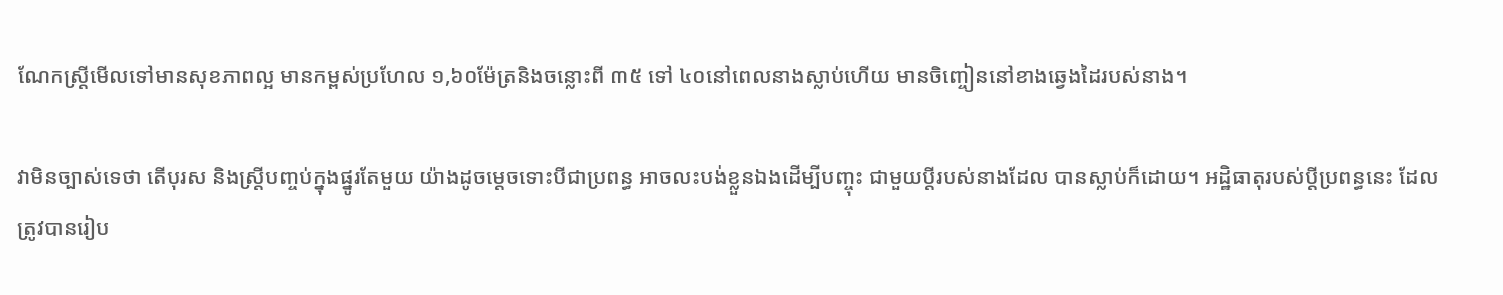ណែកស្ត្រីមើលទៅមានសុខភាពល្អ មានកម្ពស់ប្រហែល ១,៦០ម៉ែត្រនិងចន្លោះពី ៣៥ ទៅ ៤០នៅពេលនាងស្លាប់ហើយ មានចិញ្ចៀននៅខាងឆ្វេងដៃរបស់នាង។

វាមិនច្បាស់ទេថា តើបុរស និងស្ត្រីបញ្ចប់ក្នុងផ្នូរតែមួយ យ៉ាងដូចម្តេចទោះបីជាប្រពន្ធ អាចលះបង់ខ្លួនឯងដើម្បីបញ្ចុះ ជាមួយប្តីរបស់នាងដែល បានស្លាប់ក៏ដោយ។ អដ្ឋិធាតុរបស់ប្តីប្រពន្ធនេះ ដែលត្រូវបានរៀប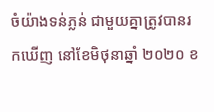ចំយ៉ាងទន់ភ្លន់ ជាមួយគ្នាត្រូវបានរកឃើញ នៅខែមិថុនាឆ្នាំ ២០២០ ខ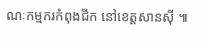ណៈកម្មករកំពុងជីក នៅខេត្តសានស៊ី ៕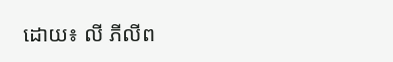ដោយ៖ លី ភីលីព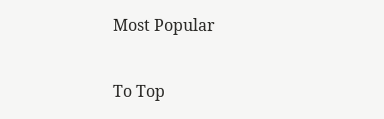Most Popular

To Top